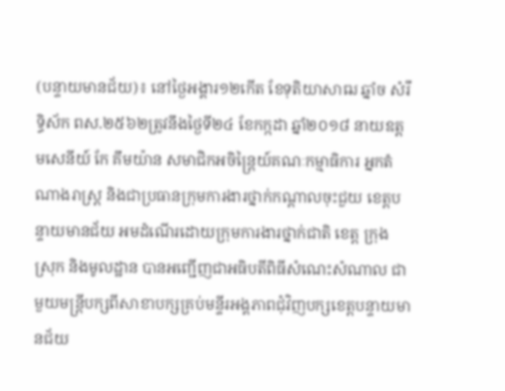(បន្ទាយមានជ័យ)៖ នៅថ្ងៃអង្គារ១២កើត ខែទុតិយាសាឍ ឆ្នាំច សំរឹទ្ធិស័ក ពស.២៥៦២ត្រូវនឹងថ្ងៃទី២៤ ខែកក្កដា ឆ្នាំ២០១៨ នាយឧត្តមសេនីយ៍ កែ គឹមយ៉ាន សមាជិកអចិន្ត្រៃយ៍គណៈកម្មាធិការ អ្នកតំណាងរាស្រ្ត និងជាប្រធានក្រុមការងារថ្នាក់កណ្តាលចុះជួយ ខេត្តបន្ទាយមានជ័យ អមដំណើរដោយក្រុមការងារថ្នាក់ជាតិ ខេត្ត ក្រុង ស្រុក និងមូលដ្ឋាន បានអញ្ជើញជាអធិបតីពិធីសំណេះសំណាល ជាមួយមន្រ្តីបក្សពីសាខាបក្សគ្រប់មន្ទីរអង្គភាពជុំវិញបក្សខេត្តបន្ទាយមានជ័យ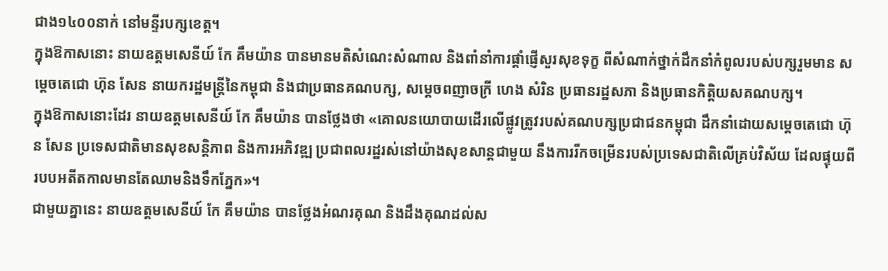ជាង១៤០០នាក់ នៅមន្ទីរបក្សខេត្ត។
ក្នុងឱកាសនោះ នាយឧត្តមសេនីយ៍ កែ គឹមយ៉ាន បានមានមតិសំណេះសំណាល និងពាំនាំការផ្ដាំផ្ញើសួរសុខទុក្ខ ពីសំណាក់ថ្នាក់ដឹកនាំកំពូលរបស់បក្សរួមមាន សម្ដេចតេជោ ហ៊ុន សែន នាយករដ្ឋមន្រ្តីនៃកម្ពុជា និងជាប្រធានគណបក្ស, សម្ដេចពញាចក្រី ហេង សំរិន ប្រធានរដ្ឋសភា និងប្រធានកិត្តិយសគណបក្ស។
ក្នុងឱកាសនោះដែរ នាយឧត្តមសេនីយ៍ កែ គឹមយ៉ាន បានថ្លែងថា «គោលនយោបាយដើរលើផ្លូវត្រូវរបស់គណបក្សប្រជាជនកម្ពុជា ដឹកនាំដោយសម្តេចតេជោ ហ៊ុន សែន ប្រទេសជាតិមានសុខសន្តិភាព និងការអភិវឌ្ឍ ប្រជាពលរដ្ឋរស់នៅយ៉ាងសុខសាន្តជាមួយ នឹងការរីកចម្រើនរបស់ប្រទេសជាតិលើគ្រប់វិស័យ ដែលផ្ទុយពីរបបអតីតកាលមានតែឈាមនិងទឹកភ្នែក»។
ជាមួយគ្នានេះ នាយឧត្តមសេនីយ៍ កែ គឹមយ៉ាន បានថ្លែងអំណរគុណ និងដឹងគុណដល់ស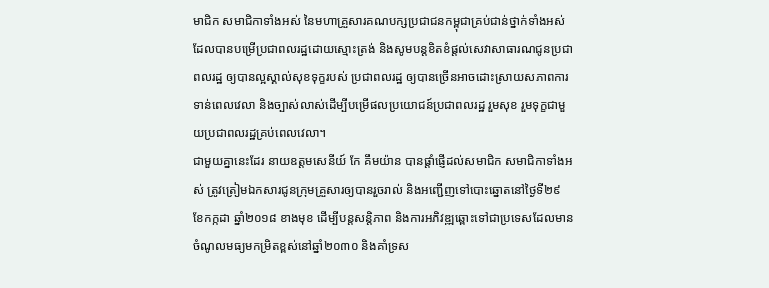មាជិក សមាជិកាទាំងអស់ នៃមហាគ្រួសារគណបក្សប្រជាជនកម្ពុជាគ្រប់ជាន់ថ្នាក់ទាំងអស់ ដែលបានបម្រើប្រជាពលរដ្ឋដោយស្មោះត្រង់ និងសូមបន្តខិតខំផ្តល់សេវាសាធារណជូនប្រជាពលរដ្ឋ ឲ្យបានល្អស្គាល់សុខទុក្ខរបស់ ប្រជាពលរដ្ឋ ឲ្យបានច្រើនអាចដោះស្រាយសភាពការទាន់ពេលវេលា និងច្បាស់លាស់ដើម្បីបម្រើផលប្រយោជន៍ប្រជាពលរដ្ឋ រួមសុខ រួមទុក្ខជាមួយប្រជាពលរដ្ឋគ្រប់ពេលវេលា។
ជាមួយគ្នានេះដែរ នាយឧត្តមសេនីយ៍ កែ គឹមយ៉ាន បានផ្តាំផ្ញើដល់សមាជិក សមាជិកាទាំងអស់ ត្រូវត្រៀមឯកសារជូនក្រុមគ្រួសារឲ្យបានរួចរាល់ និងអញ្ជើញទៅបោះឆ្នោតនៅថ្ងៃទី២៩ ខែកក្កដា ឆ្នាំ២០១៨ ខាងមុខ ដើម្បីបន្តសន្តិភាព និងការអភិវឌ្ឍឆ្ពោះទៅជាប្រទេសដែលមានចំណូលមធ្យមកម្រិតខ្ពស់នៅឆ្នាំ២០៣០ និងគាំទ្រស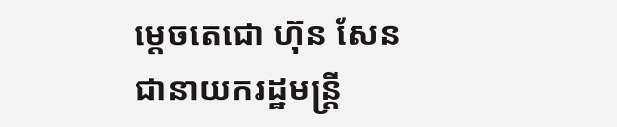ម្តេចតេជោ ហ៊ុន សែន ជានាយករដ្ឋមន្រ្តី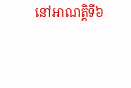នៅអាណត្តិទី៦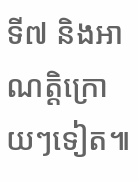ទី៧ និងអាណត្តិក្រោយៗទៀត៕